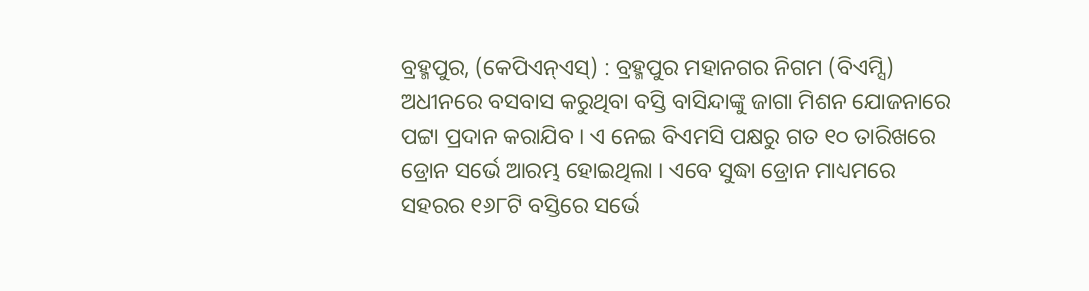ବ୍ରହ୍ମପୁର, (କେପିଏନ୍ଏସ୍) : ବ୍ରହ୍ମପୁର ମହାନଗର ନିଗମ (ବିଏମ୍ସି) ଅଧୀନରେ ବସବାସ କରୁଥିବା ବସ୍ତି ବାସିନ୍ଦାଙ୍କୁ ଜାଗା ମିଶନ ଯୋଜନାରେ ପଟ୍ଟା ପ୍ରଦାନ କରାଯିବ । ଏ ନେଇ ବିଏମସି ପକ୍ଷରୁ ଗତ ୧୦ ତାରିଖରେ ଡ୍ରୋନ ସର୍ଭେ ଆରମ୍ଭ ହୋଇଥିଲା । ଏବେ ସୁଦ୍ଧା ଡ୍ରୋନ ମାଧ୍ୟମରେ ସହରର ୧୬୮ଟି ବସ୍ତିରେ ସର୍ଭେ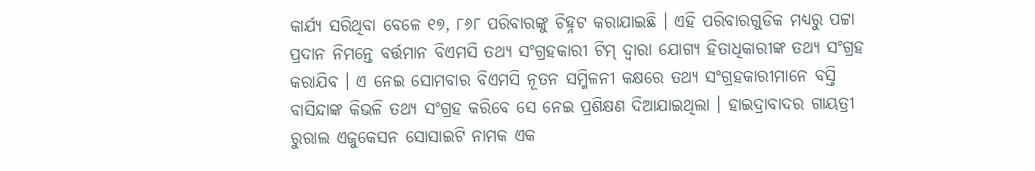କାର୍ଯ୍ୟ ସରିଥିବା ବେଳେ ୧୭, ୮୬୮ ପରିବାରଙ୍କୁ ଚିହ୍ନଟ କରାଯାଇଛି । ଏହି ପରିବାରଗୁଡିକ ମଧ୍ୟରୁ ପଟ୍ଟା ପ୍ରଦାନ ନିମନ୍ତେ ବର୍ତ୍ତମାନ ବିଏମସି ତଥ୍ୟ ସଂଗ୍ରହକାରୀ ଟିମ୍ ଦ୍ୱାରା ଯୋଗ୍ୟ ହିତାଧିକାରୀଙ୍କ ତଥ୍ୟ ସଂଗ୍ରହ କରାଯିବ । ଏ ନେଇ ସୋମବାର ବିଏମସି ନୂତନ ସମ୍ମିଳନୀ କକ୍ଷରେ ତଥ୍ୟ ସଂଗ୍ରହକାରୀମାନେ ବସ୍ତି ବାସିନ୍ଦାଙ୍କ କିଭଳି ତଥ୍ୟ ସଂଗ୍ରହ କରିବେ ସେ ନେଇ ପ୍ରଶିକ୍ଷଣ ଦିଆଯାଇଥିଲା । ହାଇଦ୍ରାବାଦର ଗାୟତ୍ରୀ ରୁରାଲ ଏଜୁକେସନ ସୋସାଇଟି ନାମକ ଏକ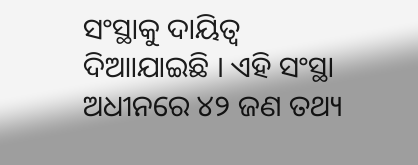ସଂସ୍ଥାକୁ ଦାୟିତ୍ୱ ଦିଆାଯାଇଛି । ଏହି ସଂସ୍ଥା ଅଧୀନରେ ୪୨ ଜଣ ତଥ୍ୟ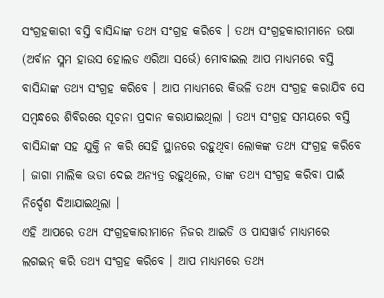ସଂଗ୍ରହକାରୀ ବସ୍ତି ବାସିନ୍ଦାଙ୍କ ତଥ୍ୟ ସଂଗ୍ରହ କରିବେ । ତଥ୍ୟ ସଂଗ୍ରହକାରୀମାନେ ଉଷା (ଅର୍ବାନ ସ୍ଲମ ହାଉସ ହୋଲଡ ଏରିଆ ସର୍ଭେ) ମୋବାଇଲ ଆପ ମାଧ୍ୟମରେ ବସ୍ତି ବାସିନ୍ଦାଙ୍କ ତଥ୍ୟ ସଂଗ୍ରହ କରିବେ । ଆପ ମାଧ୍ୟମରେ କିଭଳି ତଥ୍ୟ ସଂଗ୍ରହ କରାଯିବ ସେ ସମ୍ବନ୍ଧରେ ଶିବିରରେ ସୂଚନା ପ୍ରଦାନ କରାଯାଇଥିଲା । ତଥ୍ୟ ସଂଗ୍ରହ ସମୟରେ ବସ୍ତି ବାସିନ୍ଦାଙ୍କ ସହ ଯୁକ୍ତି ନ କରି ସେହି ସ୍ଥାନରେ ରହୁଥିବା ଲୋକଙ୍କ ତଥ୍ୟ ସଂଗ୍ରହ କରିବେ । ଜାଗା ମାଲିକ ଭଡା ଦେଇ ଅନ୍ୟତ୍ର ରହୁଥିଲେ, ତାଙ୍କ ତଥ୍ୟ ସଂଗ୍ରହ କରିବା ପାଇଁ ନିର୍ଦ୍ଦେଶ ଦିଆଯାଇଥିଲା ।
ଏହି ଆପରେ ତଥ୍ୟ ସଂଗ୍ରହକାରୀମାନେ ନିଜର ଆଇଡି ଓ ପାସୱାର୍ଡ ମାଧ୍ୟମରେ ଲଗଇନ୍ କରି ତଥ୍ୟ ସଂଗ୍ରହ କରିବେ । ଆପ ମାଧ୍ୟମରେ ତଥ୍ୟ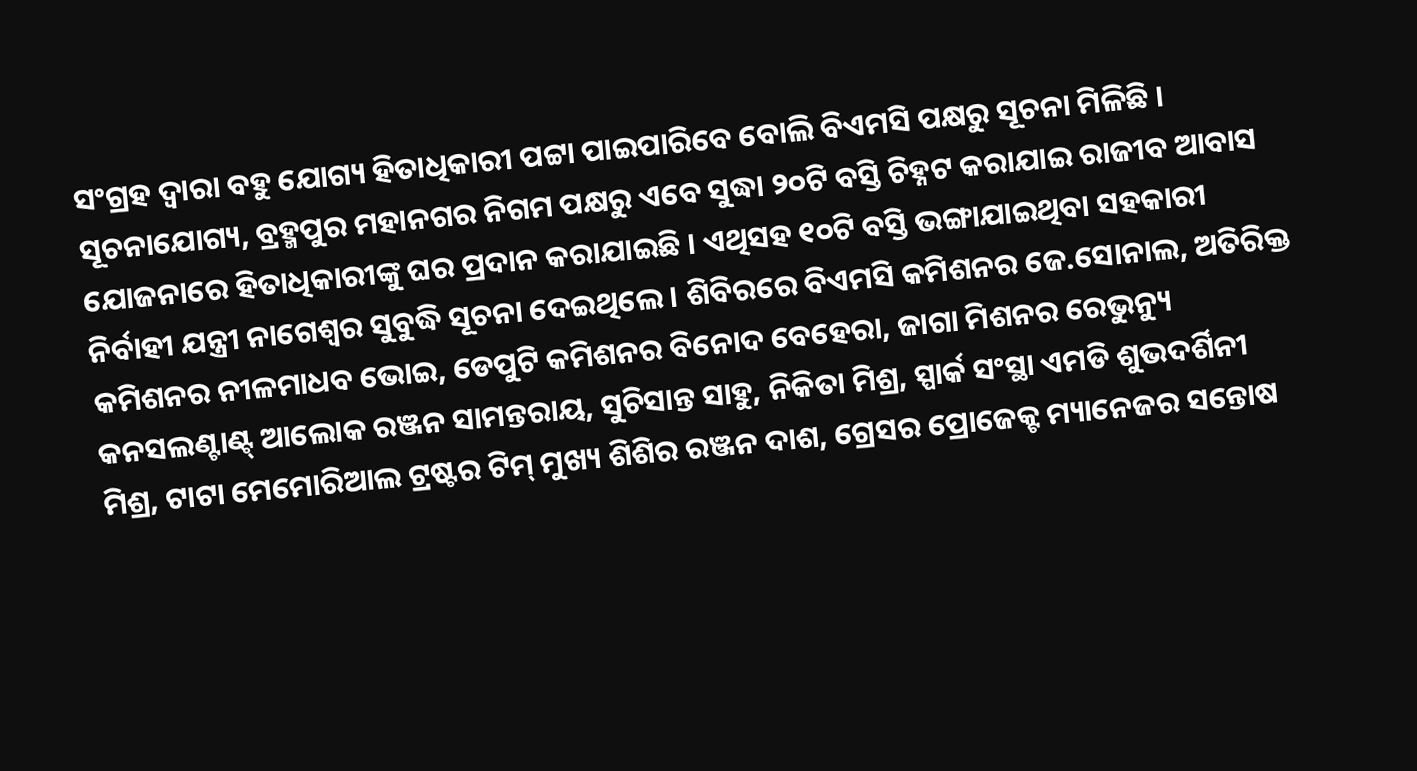ସଂଗ୍ରହ ଦ୍ୱାରା ବହୁ ଯୋଗ୍ୟ ହିତାଧିକାରୀ ପଟ୍ଟା ପାଇପାରିବେ ବୋଲି ବିଏମସି ପକ୍ଷରୁ ସୂଚନା ମିଳିଛି । ସୂଚନାଯୋଗ୍ୟ, ବ୍ରହ୍ମପୁର ମହାନଗର ନିଗମ ପକ୍ଷରୁ ଏବେ ସୁଦ୍ଧା ୨୦ଟି ବସ୍ତି ଚିହ୍ନଟ କରାଯାଇ ରାଜୀବ ଆବାସ ଯୋଜନାରେ ହିତାଧିକାରୀଙ୍କୁ ଘର ପ୍ରଦାନ କରାଯାଇଛି । ଏଥିସହ ୧୦ଟି ବସ୍ତି ଭଙ୍ଗାଯାଇଥିବା ସହକାରୀ ନିର୍ବାହୀ ଯନ୍ତ୍ରୀ ନାଗେଶ୍ୱର ସୁବୁଦ୍ଧି ସୂଚନା ଦେଇଥିଲେ । ଶିବିରରେ ବିଏମସି କମିଶନର ଜେ.ସୋନାଲ, ଅତିରିକ୍ତ କମିଶନର ନୀଳମାଧବ ଭୋଇ, ଡେପୁଟି କମିଶନର ବିନୋଦ ବେହେରା, ଜାଗା ମିଶନର ରେଭୁନ୍ୟୁ କନସଲଣ୍ଟାଣ୍ଟ୍ ଆଲୋକ ରଞ୍ଜନ ସାମନ୍ତରାୟ, ସୁଚିସାନ୍ତ ସାହୁ, ନିକିତା ମିଶ୍ର, ସ୍ପାର୍କ ସଂସ୍ଥା ଏମଡି ଶୁଭଦର୍ଶିନୀ ମିଶ୍ର, ଟାଟା ମେମୋରିଆଲ ଟ୍ରଷ୍ଟର ଟିମ୍ ମୁଖ୍ୟ ଶିଶିର ରଞ୍ଜନ ଦାଶ, ଗ୍ରେସର ପ୍ରୋଜେକ୍ଟ ମ୍ୟାନେଜର ସନ୍ତୋଷ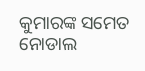କୁମାରଙ୍କ ସମେତ ନୋଡାଲ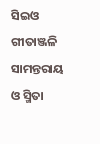ସିଇଓ ଗୀତାଞ୍ଜଳି ସାମନ୍ତରାୟ ଓ ସ୍ମିତା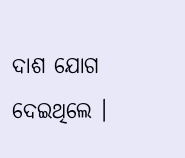ଦାଶ ଯୋଗ ଦେଇଥିଲେ ।